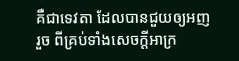គឺជាទេវតា ដែលបានជួយឲ្យអញរួច ពីគ្រប់ទាំងសេចក្ដីអាក្រ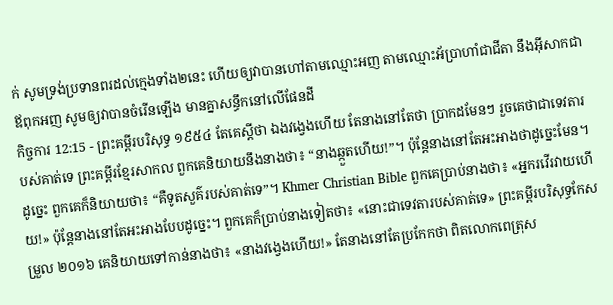ក់ សូមទ្រង់ប្រទានពរដល់ក្មេងទាំង២នេះ ហើយឲ្យវាបានហៅតាមឈ្មោះអញ តាមឈ្មោះអ័ប្រាហាំជាជីតា នឹងអ៊ីសាកជាឪពុកអញ សូមឲ្យវាបានចំរើនឡើង មានគ្នាសន្ធឹកនៅលើផែនដី
កិច្ចការ 12:15 - ព្រះគម្ពីរបរិសុទ្ធ ១៩៥៤ តែគេស្តីថា ឯងវង្វេងហើយ តែនាងនៅតែថា ប្រាកដមែនៗ រួចគេថាជាទេវតារបស់គាត់ទេ ព្រះគម្ពីរខ្មែរសាកល ពួកគេនិយាយនឹងនាងថា៖ “នាងឆ្កួតហើយ!”។ ប៉ុន្តែនាងនៅតែអះអាងថាដូច្នេះមែន។ ដូច្នេះ ពួកគេក៏និយាយថា៖ “គឺទូតសួគ៌របស់គាត់ទេ”។ Khmer Christian Bible ពួកគេប្រាប់នាងថា៖ «អ្នករវើរវាយហើយ!» ប៉ុន្ដែនាងនៅតែអះអាងបែបដូច្នេះ។ ពួកគេក៏ប្រាប់នាងទៀតថា៖ «នោះជាទេវតារបស់គាត់ទេ» ព្រះគម្ពីរបរិសុទ្ធកែសម្រួល ២០១៦ គេនិយាយទៅកាន់នាងថា៖ «នាងវង្វេងហើយ!» តែនាងនៅតែប្រកែកថា ពិតលោកពេត្រុស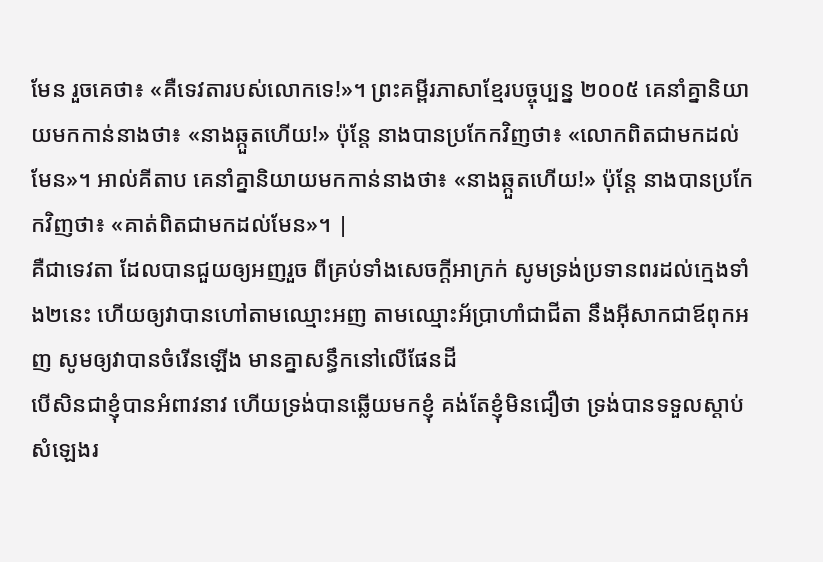មែន រួចគេថា៖ «គឺទេវតារបស់លោកទេ!»។ ព្រះគម្ពីរភាសាខ្មែរបច្ចុប្បន្ន ២០០៥ គេនាំគ្នានិយាយមកកាន់នាងថា៖ «នាងឆ្កួតហើយ!» ប៉ុន្តែ នាងបានប្រកែកវិញថា៖ «លោកពិតជាមកដល់មែន»។ អាល់គីតាប គេនាំគ្នានិយាយមកកាន់នាងថា៖ «នាងឆ្កួតហើយ!» ប៉ុន្ដែ នាងបានប្រកែកវិញថា៖ «គាត់ពិតជាមកដល់មែន»។ |
គឺជាទេវតា ដែលបានជួយឲ្យអញរួច ពីគ្រប់ទាំងសេចក្ដីអាក្រក់ សូមទ្រង់ប្រទានពរដល់ក្មេងទាំង២នេះ ហើយឲ្យវាបានហៅតាមឈ្មោះអញ តាមឈ្មោះអ័ប្រាហាំជាជីតា នឹងអ៊ីសាកជាឪពុកអញ សូមឲ្យវាបានចំរើនឡើង មានគ្នាសន្ធឹកនៅលើផែនដី
បើសិនជាខ្ញុំបានអំពាវនាវ ហើយទ្រង់បានឆ្លើយមកខ្ញុំ គង់តែខ្ញុំមិនជឿថា ទ្រង់បានទទួលស្តាប់សំឡេងរ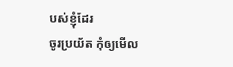បស់ខ្ញុំដែរ
ចូរប្រយ័ត កុំឲ្យមើល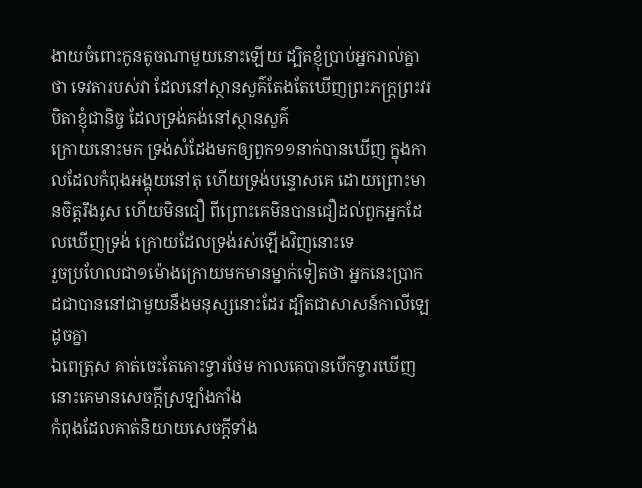ងាយចំពោះកូនតូចណាមួយនោះឡើយ ដ្បិតខ្ញុំប្រាប់អ្នករាល់គ្នាថា ទេវតារបស់វា ដែលនៅស្ថានសួគ៌តែងតែឃើញព្រះភក្ត្រព្រះវរបិតាខ្ញុំជានិច្ច ដែលទ្រង់គង់នៅស្ថានសួគ៌
ក្រោយនោះមក ទ្រង់សំដែងមកឲ្យពួក១១នាក់បានឃើញ ក្នុងកាលដែលកំពុងអង្គុយនៅតុ ហើយទ្រង់បន្ទោសគេ ដោយព្រោះមានចិត្តរឹងរូស ហើយមិនជឿ ពីព្រោះគេមិនបានជឿដល់ពួកអ្នកដែលឃើញទ្រង់ ក្រោយដែលទ្រង់រស់ឡើងវិញនោះទេ
រួចប្រហែលជា១ម៉ោងក្រោយមកមានម្នាក់ទៀតថា អ្នកនេះប្រាកដជាបាននៅជាមួយនឹងមនុស្សនោះដែរ ដ្បិតជាសាសន៍កាលីឡេដូចគ្នា
ឯពេត្រុស គាត់ចេះតែគោះទ្វារថែម កាលគេបានបើកទ្វារឃើញ នោះគេមានសេចក្ដីស្រឡាំងកាំង
កំពុងដែលគាត់និយាយសេចក្ដីទាំង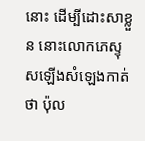នោះ ដើម្បីដោះសាខ្លួន នោះលោកភេស្ទុសឡើងសំឡេងកាត់ថា ប៉ុល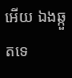អើយ ឯងឆ្កួតទេ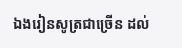ឯងរៀនសូត្រជាច្រើន ដល់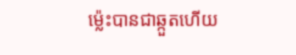ម៉្លេះបានជាឆ្កួតហើយ